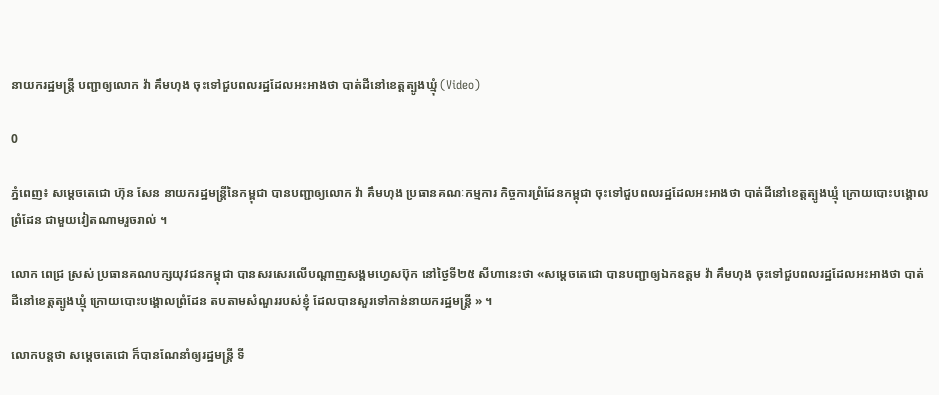នាយករដ្ឋមន្ត្រី បញ្ជាឲ្យលោក វ៉ា គឹមហុង ចុះទៅជួបពលរដ្ឋដែលអះអាងថា បាត់ដីនៅខេត្តត្បូងឃ្មុំ (Video)

0

ភ្នំពេញ៖ សម្តេចតេជោ ហ៊ុន សែន នាយករដ្ឋមន្ត្រីនៃកម្ពុជា បានបញ្ជាឲ្យលោក វ៉ា គឹមហុង ប្រធានគណៈកម្មការ កិច្ចការព្រំដែនកម្ពុជា ចុះទៅជួបពលរដ្ឋដែលអះអាងថា បាត់ដីនៅខេត្តត្បូងឃ្មុំ ក្រោយបោះបង្គោលព្រំដែន ជាមួយវៀតណាមរួចរាល់ ។

លោក ពេជ្រ ស្រស់ ប្រធានគណបក្សយុវជនកម្ពុជា បានសរសេរលើបណ្ដាញសង្គមហ្វេសប៊ុក នៅថ្ងៃទី២៥ សីហានេះថា «សម្តេចតេជោ បានបញ្ជាឲ្យឯកឧត្តម វ៉ា គឹមហុង ចុះទៅជួបពលរដ្ឋដែលអះអាងថា បាត់ដីនៅខេត្តត្បូងឃ្មុំ ក្រោយបោះបង្គោលព្រំដែន តបតាមសំណួររបស់ខ្ញុំ ដែលបានសួរទៅកាន់នាយករដ្ឋមន្រ្តី » ។

លោកបន្តថា សម្តេចតេជោ ក៏បានណែនាំឲ្យរដ្ឋមន្រ្តី ទី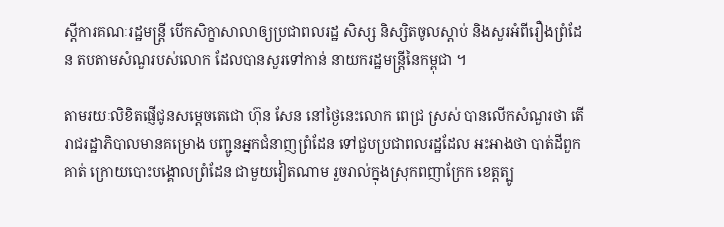ស្តីការគណៈរដ្ឋមន្រ្តី បើកសិក្ខាសាលាឲ្យប្រជាពលរដ្ឋ សិស្ស និស្សិតចូលស្តាប់ និងសួរអំពីរឿងព្រំដែន តបតាមសំណួរបស់លោក ដែលបានសួរទៅកាន់ នាយករដ្ឋមន្រ្តីនៃកម្ពុជា ។

តាមរយៈលិខិតផ្ញើជូនសម្ដេចតេជោ ហ៊ុន សែន នៅថ្ងៃនេះលោក ពេជ្រ ស្រស់ បានលើកសំណួរថា តើរាជរដ្ឋាភិបាលមានគម្រោង បញ្ជូនអ្នកជំនាញព្រំដែន ទៅជួបប្រជាពលរដ្ឋដែល អះអាងថា បាត់ដីពួកគាត់ ក្រោយបោះបង្គោលព្រំដែន ជាមួយវៀតណាម រួចរាល់ក្នុងស្រុកពញាក្រែក ខេត្តត្បូ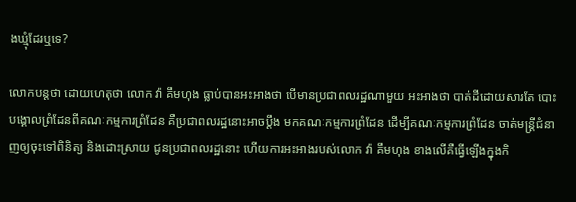ងឃ្មុំដែរឬទេ?

លោកបន្តថា ដោយហេតុថា លោក វ៉ា គឹមហុង ធ្លាប់បានអះអាងថា បើមានប្រជាពលរដ្ឋណាមួយ អះអាងថា បាត់ដីដោយសារតែ បោះបង្គោលព្រំដែនពីគណៈកម្មការព្រំដែន គឺប្រជាពលរដ្ឋនោះអាចប្តឹង មកគណៈកម្មការព្រំដែន ដើម្បីគណៈកម្មការព្រំដែន ចាត់មន្ត្រីជំនាញឲ្យចុះទៅពិនិត្យ និងដោះស្រាយ ជូនប្រជាពលរដ្ឋនោះ ហើយការអះអាងរបស់លោក វ៉ា គឹមហុង ខាងលើគឺធ្វើឡើងក្នុងកិ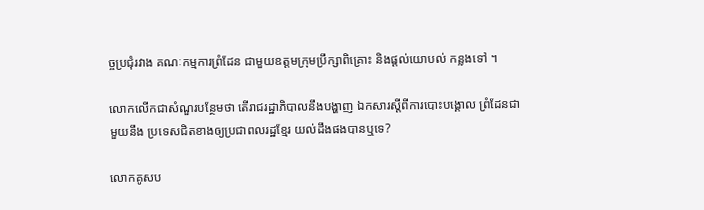ច្ចប្រជុំរវាង គណៈកម្មការព្រំដែន ជាមួយឧត្តមក្រុមប្រឹក្សាពិគ្រោះ និងផ្តល់យោបល់ កន្លងទៅ ។

លោកលើកជាសំណួរបន្ថែមថា តើរាជរដ្ឋាភិបាលនឹងបង្ហាញ ឯកសារស្តីពីការបោះបង្គោល ព្រំដែនជាមួយនឹង ប្រទេសជិតខាងឲ្យប្រជាពលរដ្ឋខ្មែរ យល់ដឹងផងបានឬទេ?

លោកគូសប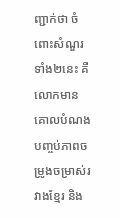ញ្ជាក់ថា ចំពោះសំណួរទាំង២នេះ គឺលោកមានគោលបំណង បញ្ចប់ភាពចម្រូងចម្រាស់រវាងខ្មែរ និង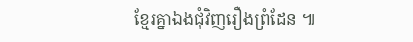ខ្មែរគ្នាឯងជុំវិញរឿងព្រំដែន ៕